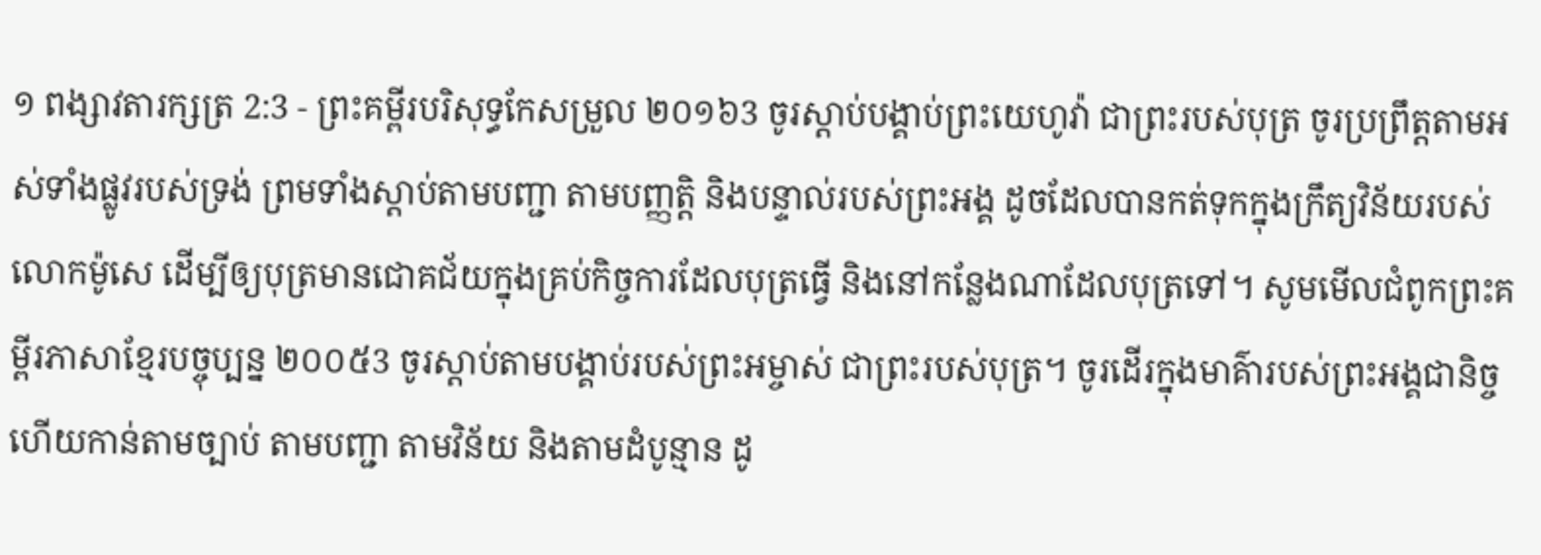១ ពង្សាវតារក្សត្រ 2:3 - ព្រះគម្ពីរបរិសុទ្ធកែសម្រួល ២០១៦3 ចូរស្ដាប់បង្គាប់ព្រះយេហូវ៉ា ជាព្រះរបស់បុត្រ ចូរប្រព្រឹត្តតាមអស់ទាំងផ្លូវរបស់ទ្រង់ ព្រមទាំងស្ដាប់តាមបញ្ជា តាមបញ្ញត្តិ និងបន្ទាល់របស់ព្រះអង្គ ដូចដែលបានកត់ទុកក្នុងក្រឹត្យវិន័យរបស់លោកម៉ូសេ ដើម្បីឲ្យបុត្រមានជោគជ័យក្នុងគ្រប់កិច្ចការដែលបុត្រធ្វើ និងនៅកន្លែងណាដែលបុត្រទៅ។ សូមមើលជំពូកព្រះគម្ពីរភាសាខ្មែរបច្ចុប្បន្ន ២០០៥3 ចូរស្ដាប់តាមបង្គាប់របស់ព្រះអម្ចាស់ ជាព្រះរបស់បុត្រ។ ចូរដើរក្នុងមាគ៌ារបស់ព្រះអង្គជានិច្ច ហើយកាន់តាមច្បាប់ តាមបញ្ជា តាមវិន័យ និងតាមដំបូន្មាន ដូ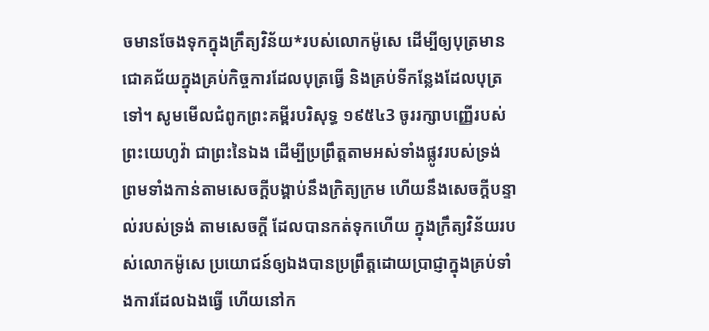ចមានចែងទុកក្នុងក្រឹត្យវិន័យ*របស់លោកម៉ូសេ ដើម្បីឲ្យបុត្រមានជោគជ័យក្នុងគ្រប់កិច្ចការដែលបុត្រធ្វើ និងគ្រប់ទីកន្លែងដែលបុត្រទៅ។ សូមមើលជំពូកព្រះគម្ពីរបរិសុទ្ធ ១៩៥៤3 ចូររក្សាបញ្ញើរបស់ព្រះយេហូវ៉ា ជាព្រះនៃឯង ដើម្បីប្រព្រឹត្តតាមអស់ទាំងផ្លូវរបស់ទ្រង់ ព្រមទាំងកាន់តាមសេចក្ដីបង្គាប់នឹងក្រិត្យក្រម ហើយនឹងសេចក្ដីបន្ទាល់របស់ទ្រង់ តាមសេចក្ដី ដែលបានកត់ទុកហើយ ក្នុងក្រឹត្យវិន័យរបស់លោកម៉ូសេ ប្រយោជន៍ឲ្យឯងបានប្រព្រឹត្តដោយប្រាជ្ញាក្នុងគ្រប់ទាំងការដែលឯងធ្វើ ហើយនៅក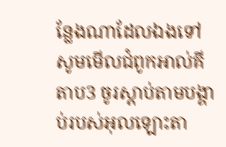ន្លែងណាដែលឯងទៅ សូមមើលជំពូកអាល់គីតាប3 ចូរស្តាប់តាមបង្គាប់របស់អុលឡោះតា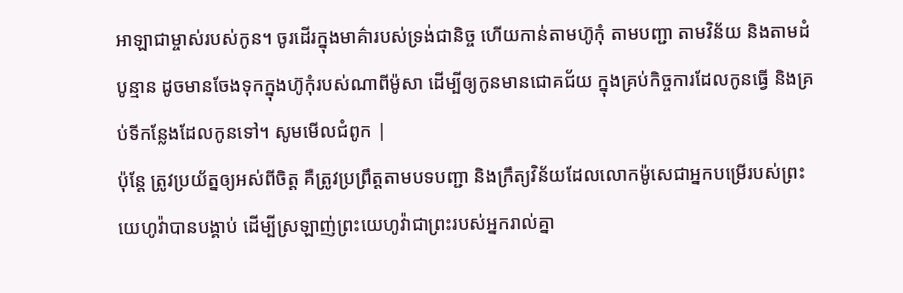អាឡាជាម្ចាស់របស់កូន។ ចូរដើរក្នុងមាគ៌ារបស់ទ្រង់ជានិច្ច ហើយកាន់តាមហ៊ូកុំ តាមបញ្ជា តាមវិន័យ និងតាមដំបូន្មាន ដូចមានចែងទុកក្នុងហ៊ូកុំរបស់ណាពីម៉ូសា ដើម្បីឲ្យកូនមានជោគជ័យ ក្នុងគ្រប់កិច្ចការដែលកូនធ្វើ និងគ្រប់ទីកន្លែងដែលកូនទៅ។ សូមមើលជំពូក |
ប៉ុន្តែ ត្រូវប្រយ័ត្នឲ្យអស់ពីចិត្ត គឺត្រូវប្រព្រឹត្តតាមបទបញ្ជា និងក្រឹត្យវិន័យដែលលោកម៉ូសេជាអ្នកបម្រើរបស់ព្រះយេហូវ៉ាបានបង្គាប់ ដើម្បីស្រឡាញ់ព្រះយេហូវ៉ាជាព្រះរបស់អ្នករាល់គ្នា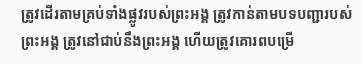ត្រូវដើរតាមគ្រប់ទាំងផ្លូវរបស់ព្រះអង្គ ត្រូវកាន់តាមបទបញ្ជារបស់ព្រះអង្គ ត្រូវនៅជាប់នឹងព្រះអង្គ ហើយត្រូវគោរពបម្រើ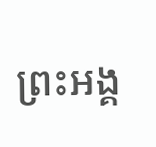ព្រះអង្គ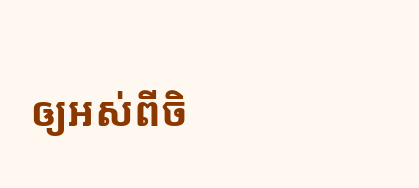ឲ្យអស់ពីចិ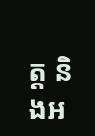ត្ត និងអ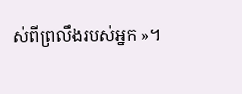ស់ពីព្រលឹងរបស់អ្នក »។